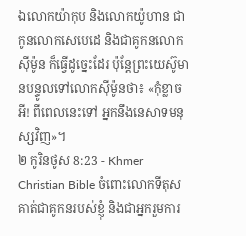ឯលោកយ៉ាកុប និងលោកយ៉ូហាន ជាកូនលោកសេបេដេ និងជាគូកនលោកស៊ីម៉ូន ក៏ធ្វើដូច្នេះដែរ ប៉ុន្ដែព្រះយេស៊ូមានបន្ទូលទៅលោកស៊ីម៉ូនថា៖ «កុំខ្លាចអី! ពីពេលនេះទៅ អ្នកនឹងនេសាទមនុស្សវិញ»។
២ កូរិនថូស 8:23 - Khmer Christian Bible ចំពោះលោកទីតុស គាត់ជាគូកនរបស់ខ្ញុំ និងជាអ្នករួមការ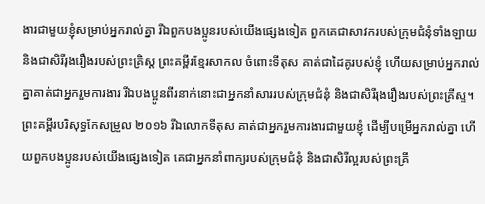ងារជាមួយខ្ញុំសម្រាប់អ្នករាល់គ្នា រីឯពួកបងប្អូនរបស់យើងផ្សេងទៀត ពួកគេជាសាវករបស់ក្រុមជំនុំទាំងឡាយ និងជាសិរីរុងរឿងរបស់ព្រះគ្រិស្ដ ព្រះគម្ពីរខ្មែរសាកល ចំពោះទីតុស គាត់ជាដៃគូរបស់ខ្ញុំ ហើយសម្រាប់អ្នករាល់គ្នាគាត់ជាអ្នករួមការងារ រីឯបងប្អូនពីរនាក់នោះជាអ្នកនាំសាររបស់ក្រុមជំនុំ និងជាសិរីរុងរឿងរបស់ព្រះគ្រីស្ទ។ ព្រះគម្ពីរបរិសុទ្ធកែសម្រួល ២០១៦ រីឯលោកទីតុស គាត់ជាអ្នករួមការងារជាមួយខ្ញុំ ដើម្បីបម្រើអ្នករាល់គ្នា ហើយពួកបងប្អូនរបស់យើងផ្សេងទៀត គេជាអ្នកនាំពាក្យរបស់ក្រុមជំនុំ និងជាសិរីល្អរបស់ព្រះគ្រី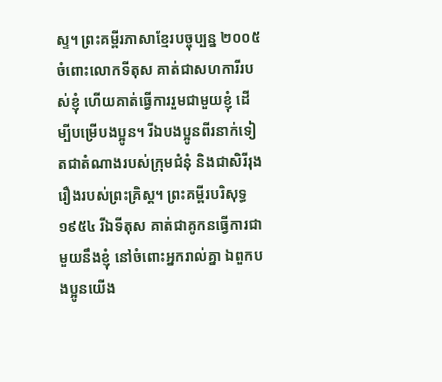ស្ទ។ ព្រះគម្ពីរភាសាខ្មែរបច្ចុប្បន្ន ២០០៥ ចំពោះលោកទីតុស គាត់ជាសហការីរបស់ខ្ញុំ ហើយគាត់ធ្វើការរួមជាមួយខ្ញុំ ដើម្បីបម្រើបងប្អូន។ រីឯបងប្អូនពីរនាក់ទៀតជាតំណាងរបស់ក្រុមជំនុំ និងជាសិរីរុងរឿងរបស់ព្រះគ្រិស្ត។ ព្រះគម្ពីរបរិសុទ្ធ ១៩៥៤ រីឯទីតុស គាត់ជាគូកនធ្វើការជាមួយនឹងខ្ញុំ នៅចំពោះអ្នករាល់គ្នា ឯពួកបងប្អូនយើង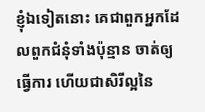ខ្ញុំឯទៀតនោះ គេជាពួកអ្នកដែលពួកជំនុំទាំងប៉ុន្មាន ចាត់ឲ្យធ្វើការ ហើយជាសិរីល្អនៃ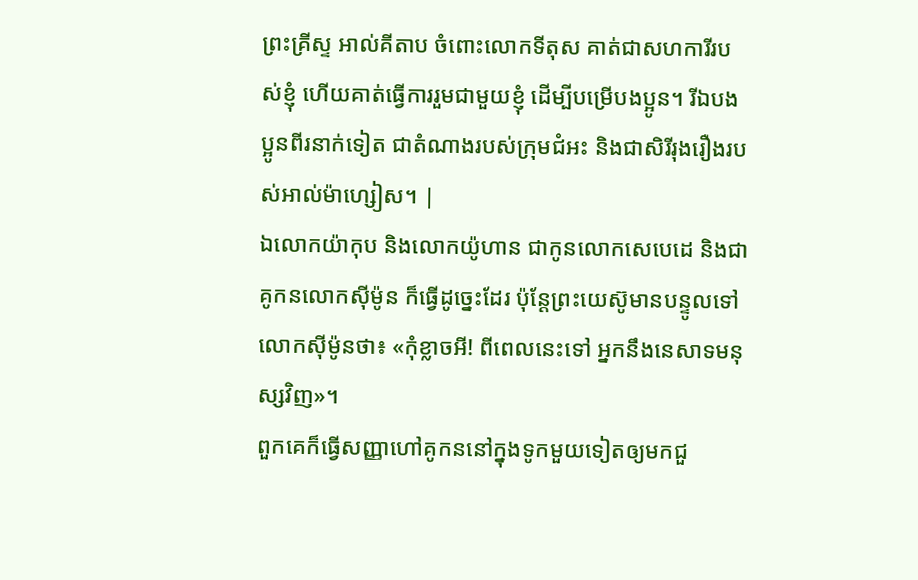ព្រះគ្រីស្ទ អាល់គីតាប ចំពោះលោកទីតុស គាត់ជាសហការីរបស់ខ្ញុំ ហើយគាត់ធ្វើការរួមជាមួយខ្ញុំ ដើម្បីបម្រើបងប្អូន។ រីឯបងប្អូនពីរនាក់ទៀត ជាតំណាងរបស់ក្រុមជំអះ និងជាសិរីរុងរឿងរបស់អាល់ម៉ាហ្សៀស។ |
ឯលោកយ៉ាកុប និងលោកយ៉ូហាន ជាកូនលោកសេបេដេ និងជាគូកនលោកស៊ីម៉ូន ក៏ធ្វើដូច្នេះដែរ ប៉ុន្ដែព្រះយេស៊ូមានបន្ទូលទៅលោកស៊ីម៉ូនថា៖ «កុំខ្លាចអី! ពីពេលនេះទៅ អ្នកនឹងនេសាទមនុស្សវិញ»។
ពួកគេក៏ធ្វើសញ្ញាហៅគូកននៅក្នុងទូកមួយទៀតឲ្យមកជួ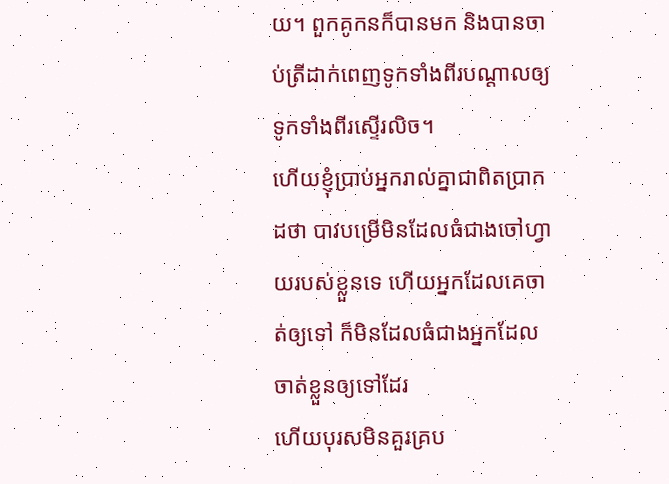យ។ ពួកគូកនក៏បានមក និងបានចាប់ត្រីដាក់ពេញទូកទាំងពីរបណ្ដាលឲ្យទូកទាំងពីរស្ទើរលិច។
ហើយខ្ញុំប្រាប់អ្នករាល់គ្នាជាពិតប្រាកដថា បាវបម្រើមិនដែលធំជាងចៅហ្វាយរបស់ខ្លួនទេ ហើយអ្នកដែលគេចាត់ឲ្យទៅ ក៏មិនដែលធំជាងអ្នកដែលចាត់ខ្លួនឲ្យទៅដែរ
ហើយបុរសមិនគួរគ្រប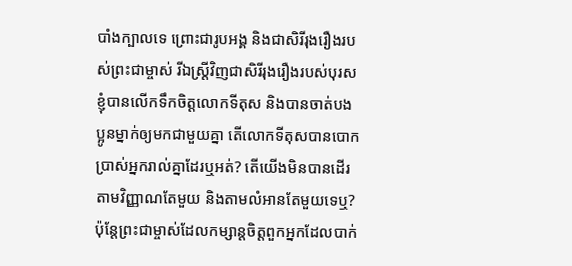បាំងក្បាលទេ ព្រោះជារូបអង្គ និងជាសិរីរុងរឿងរបស់ព្រះជាម្ចាស់ រីឯស្រ្ដីវិញជាសិរីរុងរឿងរបស់បុរស
ខ្ញុំបានលើកទឹកចិត្ដលោកទីតុស និងបានចាត់បងប្អូនម្នាក់ឲ្យមកជាមួយគ្នា តើលោកទីតុសបានបោកប្រាស់អ្នករាល់គ្នាដែរឬអត់? តើយើងមិនបានដើរតាមវិញ្ញាណតែមួយ និងតាមលំអានតែមួយទេឬ?
ប៉ុន្ដែព្រះជាម្ចាស់ដែលកម្សាន្ដចិត្ដពួកអ្នកដែលបាក់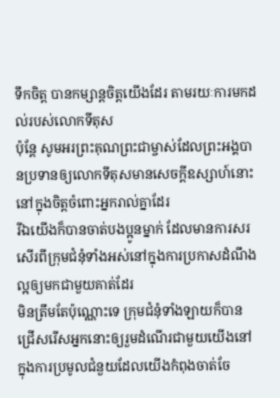ទឹកចិត្ដ បានកម្សាន្ដចិត្ដយើងដែរ តាមរយៈការមកដល់របស់លោកទីតុស
ប៉ុន្ដែ សូមអរព្រះគុណព្រះជាម្ចាស់ដែលព្រះអង្គបានប្រទានឲ្យលោកទីតុសមានសេចក្ដីឧស្សាហ៍នោះនៅក្នុងចិត្ដចំពោះអ្នករាល់គ្នាដែរ
រីឯយើងក៏បានចាត់បងប្អូនម្នាក់ ដែលមានការសរសើរពីក្រុមជំនុំទាំងអស់នៅក្នុងការប្រកាសដំណឹងល្អឲ្យមកជាមួយគាត់ដែរ
មិនត្រឹមតែប៉ុណ្ណោះទេ ក្រុមជំនុំទាំងឡាយក៏បានជ្រើសរើសអ្នកនោះឲ្យរួមដំណើរជាមួយយើងនៅក្នុងការប្រមូលជំនួយដែលយើងកំពុងចាត់ចែ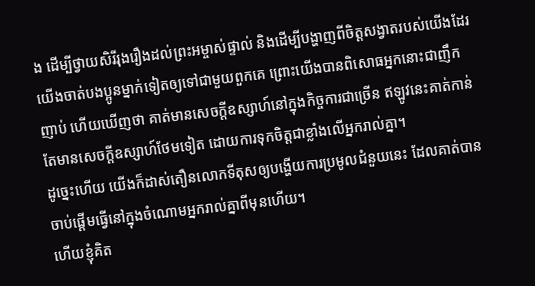ង ដើម្បីថ្វាយសិរីរុងរឿងដល់ព្រះអម្ចាស់ផ្ទាល់ និងដើម្បីបង្ហាញពីចិត្ដសង្វាតរបស់យើងដែរ
យើងចាត់បងប្អូនម្នាក់ទៀតឲ្យទៅជាមួយពួកគេ ព្រោះយើងបានពិសោធអ្នកនោះជាញឹកញាប់ ហើយឃើញថា គាត់មានសេចក្ដីឧស្សាហ៍នៅក្នុងកិច្ចការជាច្រើន ឥឡូវនេះគាត់កាន់តែមានសេចក្ដីឧស្សាហ៍ថែមទៀត ដោយការទុកចិត្ដជាខ្លាំងលើអ្នករាល់គ្នា។
ដូច្នេះហើយ យើងក៏ដាស់តឿនលោកទីតុសឲ្យបង្ហើយការប្រមូលជំនួយនេះ ដែលគាត់បានចាប់ផ្ដើមធ្វើនៅក្នុងចំណោមអ្នករាល់គ្នាពីមុនហើយ។
ហើយខ្ញុំគិត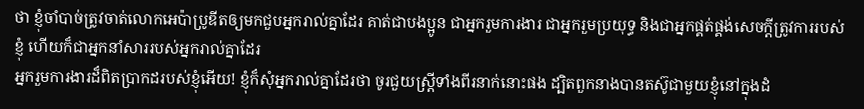ថា ខ្ញុំចាំបាច់ត្រូវចាត់លោកអេប៉ាប្រូឌីតឲ្យមកជួបអ្នករាល់គ្នាដែរ គាត់ជាបងប្អូន ជាអ្នករួមការងារ ជាអ្នករួមប្រយុទ្ធ និងជាអ្នកផ្គត់ផ្គង់សេចក្ដីត្រូវការរបស់ខ្ញុំ ហើយក៏ជាអ្នកនាំសាររបស់អ្នករាល់គ្នាដែរ
អ្នករួមការងារដ៏ពិតប្រាកដរបស់ខ្ញុំអើយ! ខ្ញុំក៏សុំអ្នករាល់គ្នាដែរថា ចូរជួយស្រ្ដីទាំងពីរនាក់នោះផង ដ្បិតពួកនាងបានតស៊ូជាមួយខ្ញុំនៅក្នុងដំ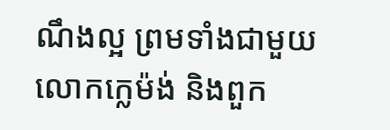ណឹងល្អ ព្រមទាំងជាមួយលោកក្លេម៉ង់ និងពួក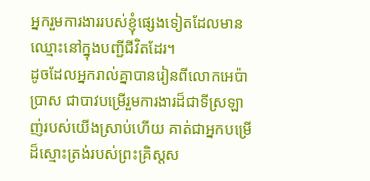អ្នករួមការងាររបស់ខ្ញុំផ្សេងទៀតដែលមានឈ្មោះនៅក្នុងបញ្ជីជីវិតដែរ។
ដូចដែលអ្នករាល់គ្នាបានរៀនពីលោកអេប៉ាប្រាស ជាបាវបម្រើរួមការងារដ៏ជាទីស្រឡាញ់របស់យើងស្រាប់ហើយ គាត់ជាអ្នកបម្រើដ៏ស្មោះត្រង់របស់ព្រះគ្រិស្ដស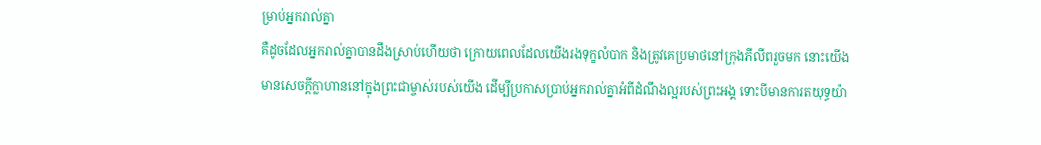ម្រាប់អ្នករាល់គ្នា
គឺដូចដែលអ្នករាល់គ្នាបានដឹងស្រាប់ហើយថា ក្រោយពេលដែលយើងរងទុក្ខលំបាក និងត្រូវគេប្រមាថនៅក្រុងភីលីពរួចមក នោះយើងមានសេចក្ដីក្លាហាននៅក្នុងព្រះជាម្ចាស់របស់យើង ដើម្បីប្រកាសប្រាប់អ្នករាល់គ្នាអំពីដំណឹងល្អរបស់ព្រះអង្គ ទោះបីមានការតយុទ្ធយ៉ា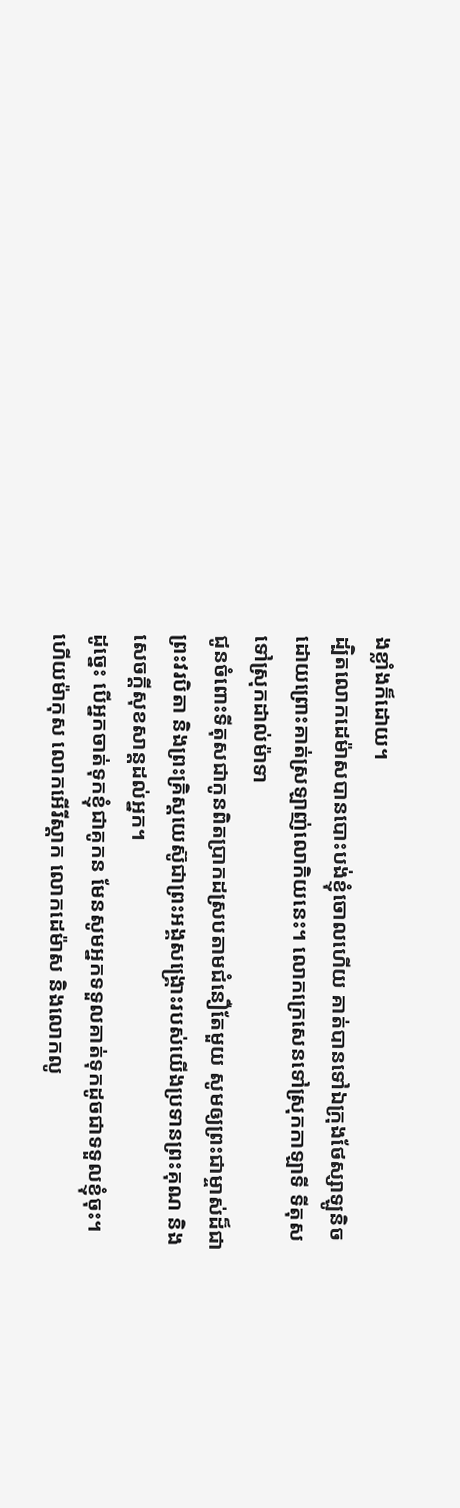ងខ្លាំងក៏ដោយ។
ដ្បិតលោកដេម៉ាសបានបោះបង់ខ្ញុំចោលហើយ គាត់បានទៅឯក្រុងថែស្សាឡូនិចដោយព្រោះគាត់ស្រឡាញ់លោកិយនេះ។ លោកក្រេសេនទៅស្រុកកាឡាទី ទីតុសទៅស្រុកដាល់ម៉ាទា
ជូនចំពោះទីតុសជាកូនពិតប្រាកដស្របតាមជំនឿតែមួយ សូមឲ្យព្រះជាម្ចាស់ដ៏ជាព្រះវរបិតា និងព្រះគ្រិស្ដយេស៊ូជាព្រះអង្គសង្គ្រោះរបស់យើងប្រទានព្រះគុណ និងសេចក្ដីសុខសាន្តដល់អ្នក។
ដូច្នេះ បើអ្នកចាត់ទុកខ្ញុំជាគូកន មែនសូមអ្នកទទួលគាត់ទុកដូចជាទទួលខ្ញុំចុះ។
ហើយម៉ាកុស លោកអើរីស្ដាក លោកដេម៉ាស និងលោកលូ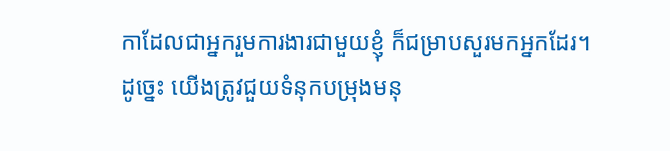កាដែលជាអ្នករួមការងារជាមួយខ្ញុំ ក៏ជម្រាបសួរមកអ្នកដែរ។
ដូច្នេះ យើងត្រូវជួយទំនុកបម្រុងមនុ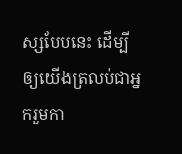ស្សបែបនេះ ដើម្បីឲ្យយើងត្រលប់ជាអ្នករួមកា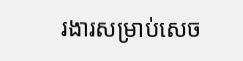រងារសម្រាប់សេច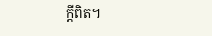ក្ដីពិត។